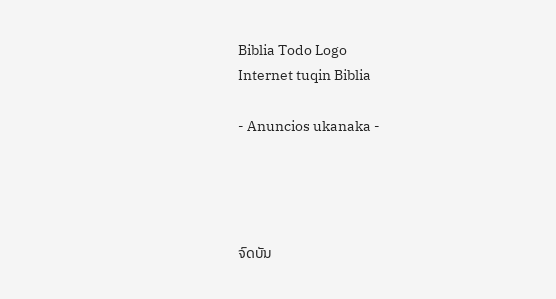Biblia Todo Logo
Internet tuqin Biblia

- Anuncios ukanaka -




ຈົດບັນ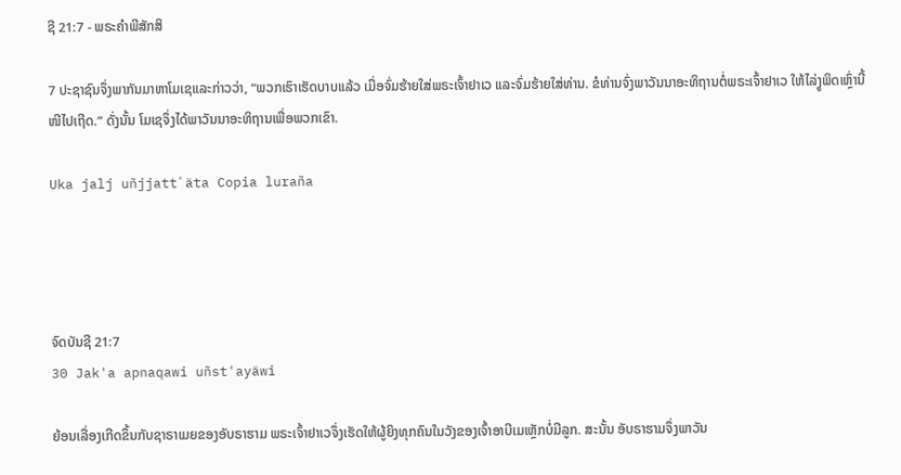ຊີ 21:7 - ພຣະຄຳພີສັກສິ

7 ປະຊາຊົນຈຶ່ງພາກັນມາຫາໂມເຊແລະກ່າວວ່າ, “ພວກເຮົາເຮັດບາບແລ້ວ ເມື່ອຈົ່ມຮ້າຍໃສ່ພຣະເຈົ້າຢາເວ ແລະຈົ່ມຮ້າຍໃສ່ທ່ານ. ຂໍທ່ານຈົ່ງພາວັນນາອະທິຖານຕໍ່ພຣະເຈົ້າຢາເວ ໃຫ້ໄລ່ງູພິດເຫຼົ່ານີ້ໜີໄປເຖີດ.” ດັ່ງນັ້ນ ໂມເຊຈຶ່ງໄດ້ພາວັນນາອະທິຖານເພື່ອພວກເຂົາ.

Uka jalj uñjjattʼäta Copia luraña




ຈົດບັນຊີ 21:7
30 Jak'a apnaqawi uñst'ayäwi

ຍ້ອນເລື່ອງເກີດຂຶ້ນກັບຊາຣາເມຍຂອງອັບຣາຮາມ ພຣະເຈົ້າຢາເວຈຶ່ງເຮັດໃຫ້ຜູ້ຍິງທຸກຄົນໃນວັງຂອງເຈົ້າອາບີເມເຫຼັກບໍ່ມີລູກ. ສະນັ້ນ ອັບຣາຮາມຈຶ່ງພາວັນ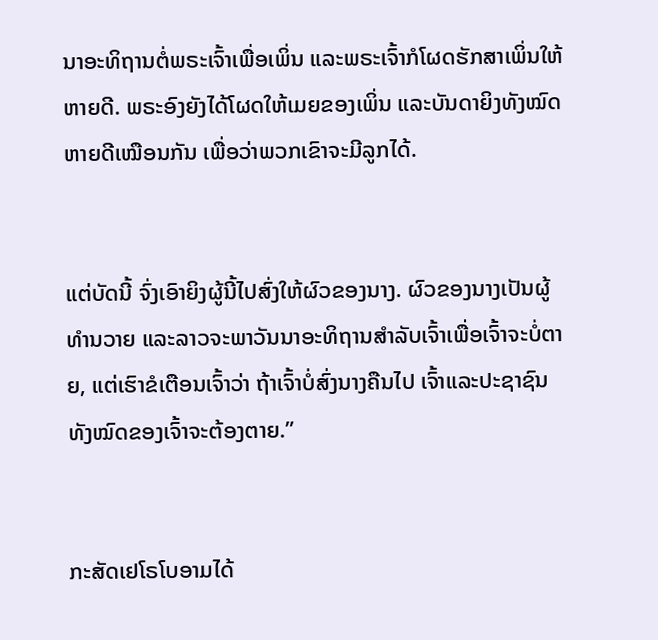ນາອະທິຖານຕໍ່ພຣະເຈົ້າເພື່ອເພິ່ນ ແລະພຣະເຈົ້າກໍໂຜດຮັກສາເພິ່ນໃຫ້ຫາຍດີ. ພຣະອົງຍັງໄດ້ໂຜດໃຫ້ເມຍຂອງເພິ່ນ ແລະບັນດາຍິງທັງໝົດຫາຍດີເໝືອນກັນ ເພື່ອວ່າພວກເຂົາຈະມີລູກໄດ້.


ແຕ່ບັດນີ້ ຈົ່ງເອົາຍິງຜູ້ນີ້ໄປສົ່ງໃຫ້ຜົວຂອງນາງ. ຜົວຂອງນາງເປັນຜູ້ທຳນວາຍ ແລະລາວຈະພາວັນນາອະທິຖານສຳລັບເຈົ້າເພື່ອເຈົ້າຈະບໍ່ຕາຍ, ແຕ່ເຮົາຂໍເຕືອນເຈົ້າວ່າ ຖ້າເຈົ້າບໍ່ສົ່ງນາງຄືນໄປ ເຈົ້າແລະປະຊາຊົນທັງໝົດຂອງເຈົ້າຈະຕ້ອງຕາຍ.”


ກະສັດເຢໂຣໂບອາມໄດ້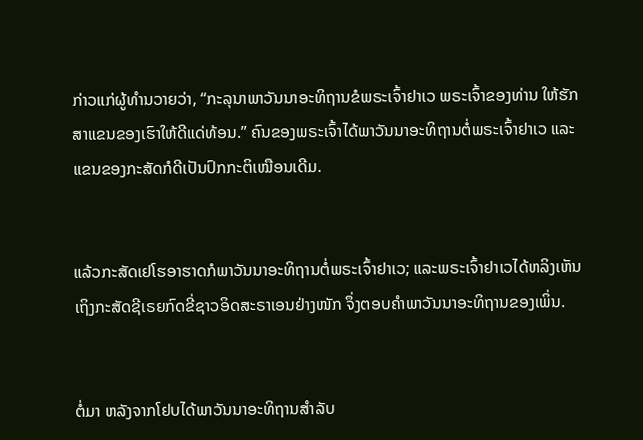ກ່າວແກ່ຜູ້ທຳນວາຍວ່າ, “ກະລຸນາພາວັນນາອະທິຖານຂໍພຣະເຈົ້າຢາເວ ພຣະເຈົ້າຂອງທ່ານ ໃຫ້ຮັກສາແຂນຂອງເຮົາໃຫ້ດີແດ່ທ້ອນ.” ຄົນຂອງພຣະເຈົ້າໄດ້ພາວັນນາອະທິຖານຕໍ່ພຣະເຈົ້າຢາເວ ແລະແຂນຂອງກະສັດກໍດີເປັນປົກກະຕິເໝືອນເດີມ.


ແລ້ວກະສັດເຢໂຮອາຮາດກໍພາວັນນາອະທິຖານຕໍ່ພຣະເຈົ້າຢາເວ; ແລະພຣະເຈົ້າຢາເວໄດ້ຫລິງເຫັນເຖິງກະສັດຊີເຣຍກົດຂີ່ຊາວອິດສະຣາເອນຢ່າງໜັກ ຈຶ່ງຕອບຄຳພາວັນນາອະທິຖານຂອງເພິ່ນ.


ຕໍ່ມາ ຫລັງຈາກໂຢບໄດ້ພາວັນນາອະທິຖານສຳລັບ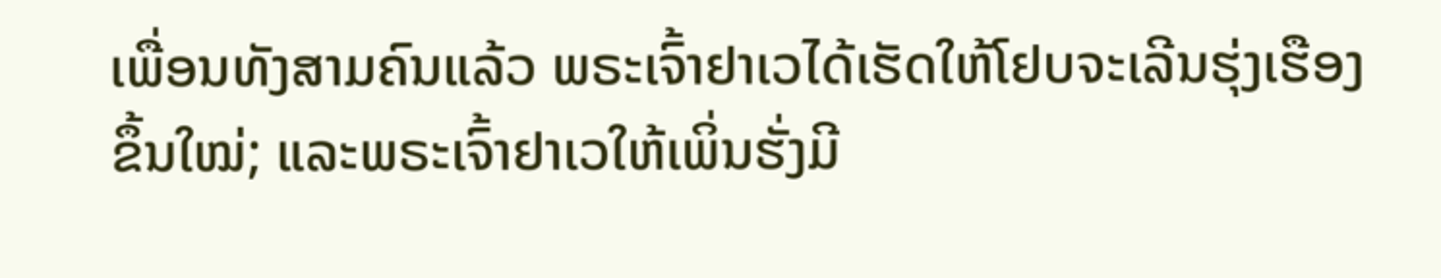ເພື່ອນທັງສາມຄົນແລ້ວ ພຣະເຈົ້າຢາເວໄດ້ເຮັດໃຫ້ໂຢບຈະເລີນຮຸ່ງເຮືອງຂຶ້ນໃໝ່; ແລະພຣະເຈົ້າຢາເວໃຫ້ເພິ່ນຮັ່ງມີ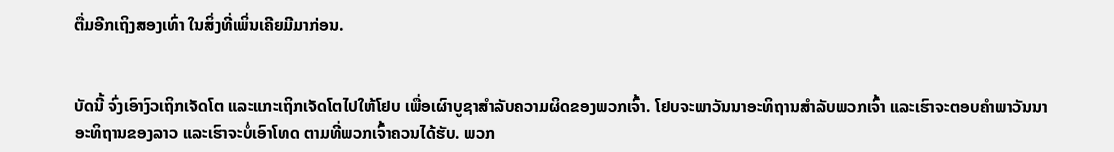ຕື່ມອີກເຖິງສອງເທົ່າ ໃນສິ່ງທີ່ເພິ່ນເຄີຍມີມາກ່ອນ.


ບັດນີ້ ຈົ່ງເອົາງົວເຖິກເຈັດໂຕ ແລະແກະເຖິກເຈັດໂຕໄປໃຫ້ໂຢບ ເພື່ອເຜົາບູຊາສຳລັບຄວາມຜິດຂອງພວກເຈົ້າ. ໂຢບຈະພາວັນນາອະທິຖານສຳລັບພວກເຈົ້າ ແລະເຮົາຈະຕອບຄຳພາວັນນາອະທິຖານຂອງລາວ ແລະເຮົາຈະບໍ່ເອົາໂທດ ຕາມທີ່ພວກເຈົ້າຄວນໄດ້ຮັບ. ພວກ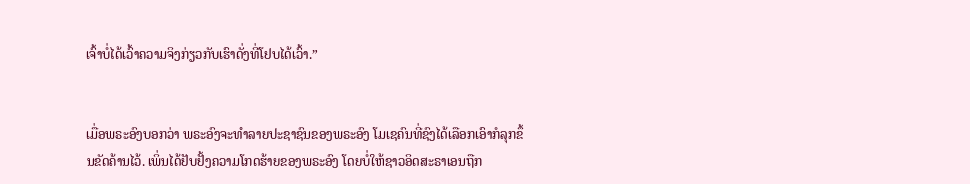ເຈົ້າບໍ່ໄດ້ເວົ້າຄວາມຈິງກ່ຽວກັບເຮົາດັ່ງທີ່ໂຢບໄດ້ເວົ້າ.”


ເມື່ອພຣະອົງບອກວ່າ ພຣະອົງຈະທຳລາຍປະຊາຊົນຂອງພຣະອົງ ໂມເຊຄົນທີ່ຊົງໄດ້ເລືອກເອົາກໍລຸກຂຶ້ນຂັດຄ້ານໄວ້. ເພິ່ນໄດ້ຢັບຢັ້ງຄວາມໂກດຮ້າຍຂອງພຣະອົງ ໂດຍບໍ່ໃຫ້ຊາວອິດສະຣາເອນຖືກ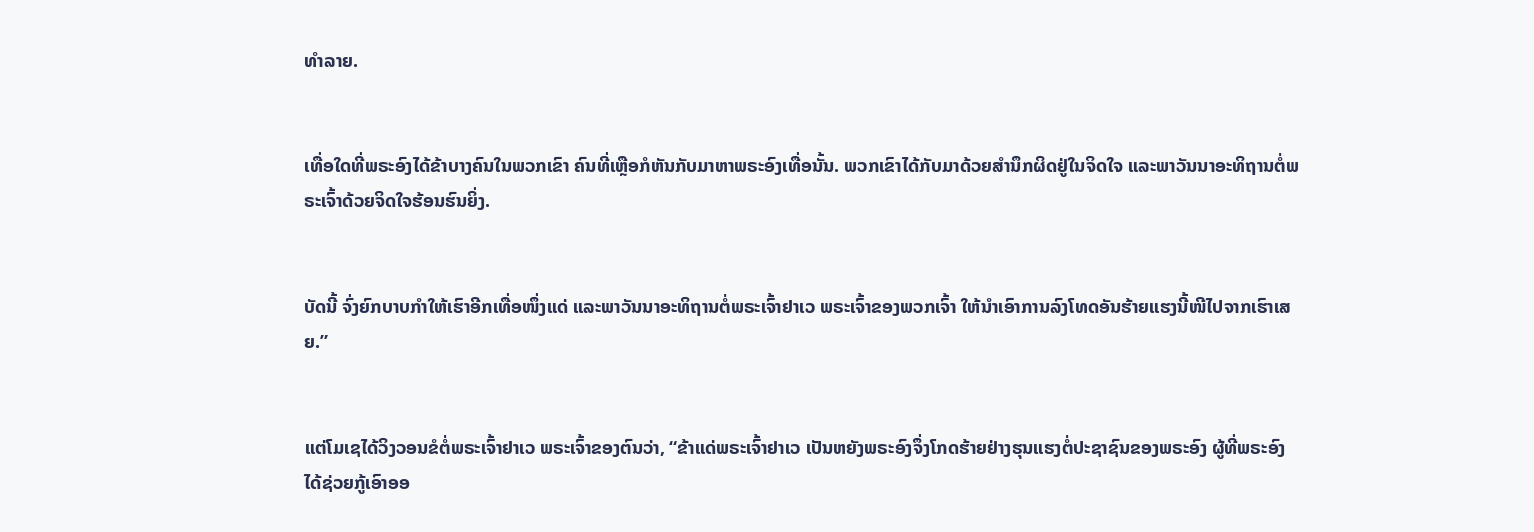ທຳລາຍ.


ເທື່ອໃດທີ່ພຣະອົງໄດ້ຂ້າບາງຄົນໃນພວກເຂົາ ຄົນທີ່ເຫຼືອກໍຫັນກັບມາຫາພຣະອົງເທື່ອນັ້ນ. ພວກເຂົາໄດ້ກັບມາດ້ວຍສຳນຶກຜິດຢູ່ໃນຈິດໃຈ ແລະພາວັນນາອະທິຖານຕໍ່ພຣະເຈົ້າດ້ວຍຈິດໃຈຮ້ອນຮົນຍິ່ງ.


ບັດນີ້ ຈົ່ງຍົກບາບກຳໃຫ້ເຮົາອີກເທື່ອໜຶ່ງແດ່ ແລະພາວັນນາອະທິຖານຕໍ່ພຣະເຈົ້າຢາເວ ພຣະເຈົ້າຂອງພວກເຈົ້າ ໃຫ້ນຳເອົາການລົງໂທດອັນຮ້າຍແຮງນີ້ໜີໄປຈາກເຮົາເສຍ.”


ແຕ່ໂມເຊໄດ້ວິງວອນຂໍຕໍ່ພຣະເຈົ້າຢາເວ ພຣະເຈົ້າຂອງຕົນວ່າ, “ຂ້າແດ່ພຣະເຈົ້າຢາເວ ເປັນຫຍັງພຣະອົງຈຶ່ງໂກດຮ້າຍຢ່າງຮຸນແຮງຕໍ່ປະຊາຊົນຂອງພຣະອົງ ຜູ້ທີ່ພຣະອົງໄດ້ຊ່ວຍກູ້ເອົາອອ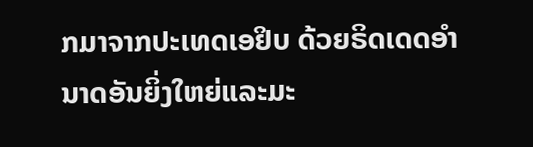ກມາຈາກປະເທດເອຢິບ ດ້ວຍຣິດເດດອຳນາດອັນຍິ່ງໃຫຍ່ແລະມະ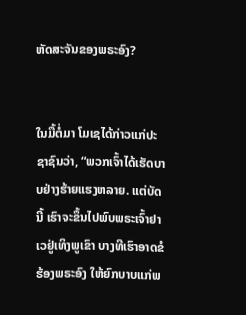ຫັດສະຈັນຂອງພຣະອົງ?


ໃນມື້ຕໍ່ມາ ໂມເຊໄດ້ກ່າວແກ່ປະຊາຊົນວ່າ, “ພວກເຈົ້າໄດ້ເຮັດບາບຢ່າງຮ້າຍແຮງຫລາຍ. ແຕ່ບັດນີ້ ເຮົາຈະຂຶ້ນໄປພົບພຣະເຈົ້າຢາເວຢູ່ເທິງພູເຂົາ ບາງທີເຮົາອາດຂໍຮ້ອງພຣະອົງ ໃຫ້ຍົກບາບແກ່ພ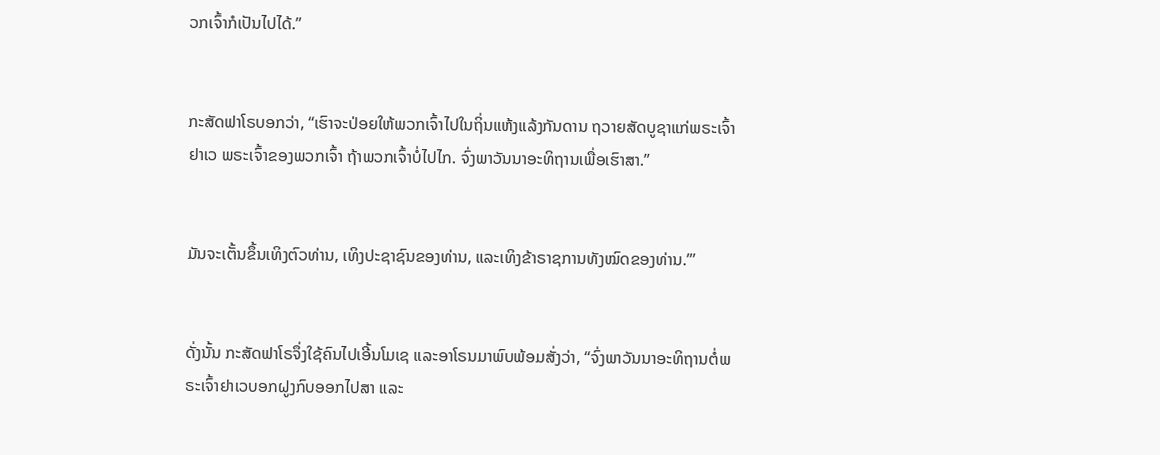ວກເຈົ້າກໍເປັນໄປໄດ້.”


ກະສັດຟາໂຣບອກວ່າ, “ເຮົາຈະປ່ອຍໃຫ້ພວກເຈົ້າໄປໃນຖິ່ນແຫ້ງແລ້ງກັນດານ ຖວາຍສັດບູຊາແກ່ພຣະເຈົ້າຢາເວ ພຣະເຈົ້າຂອງພວກເຈົ້າ ຖ້າພວກເຈົ້າບໍ່ໄປໄກ. ຈົ່ງພາວັນນາອະທິຖານເພື່ອເຮົາສາ.”


ມັນຈະເຕັ້ນຂຶ້ນເທິງຕົວທ່ານ, ເທິງປະຊາຊົນຂອງທ່ານ, ແລະເທິງຂ້າຣາຊການທັງໝົດຂອງທ່ານ.”’


ດັ່ງນັ້ນ ກະສັດຟາໂຣຈຶ່ງໃຊ້ຄົນໄປເອີ້ນໂມເຊ ແລະອາໂຣນມາພົບພ້ອມສັ່ງວ່າ, “ຈົ່ງພາວັນນາອະທິຖານຕໍ່ພຣະເຈົ້າຢາເວບອກຝູງກົບອອກໄປສາ ແລະ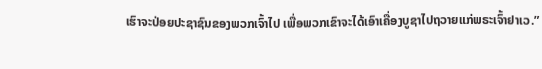ເຮົາຈະປ່ອຍປະຊາຊົນຂອງພວກເຈົ້າໄປ ເພື່ອພວກເຂົາຈະໄດ້ເອົາເຄື່ອງບູຊາໄປຖວາຍແກ່ພຣະເຈົ້າຢາເວ.”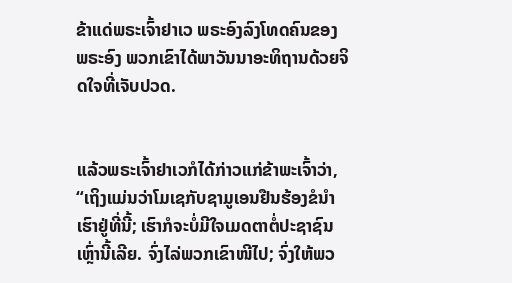ຂ້າແດ່ພຣະເຈົ້າຢາເວ ພຣະອົງລົງໂທດຄົນຂອງພຣະອົງ ພວກເຂົາໄດ້ພາວັນນາອະທິຖານດ້ວຍຈິດໃຈທີ່ເຈັບປວດ.


ແລ້ວພຣະເຈົ້າຢາເວກໍໄດ້ກ່າວແກ່ຂ້າພະເຈົ້າວ່າ, “ເຖິງແມ່ນວ່າໂມເຊກັບຊາມູເອນຢືນຮ້ອງຂໍນຳເຮົາຢູ່ທີ່ນີ້; ເຮົາກໍຈະບໍ່ມີໃຈເມດຕາຕໍ່ປະຊາຊົນເຫຼົ່ານີ້ເລີຍ. ຈົ່ງໄລ່ພວກເຂົາໜີໄປ; ຈົ່ງໃຫ້ພວ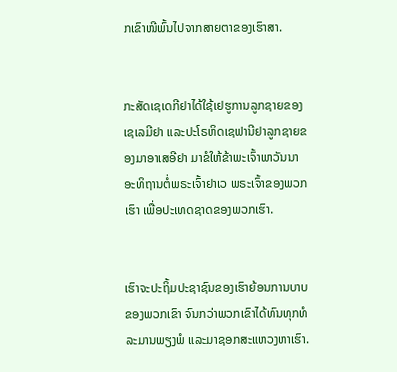ກເຂົາໜີພົ້ນໄປຈາກສາຍຕາຂອງເຮົາສາ.


ກະສັດເຊເດກີຢາໄດ້ໃຊ້ເຢຮູການລູກຊາຍຂອງເຊເລມີຢາ ແລະປະໂຣຫິດເຊຟານີຢາລູກຊາຍຂອງມາອາເສອີຢາ ມາຂໍໃຫ້ຂ້າພະເຈົ້າພາວັນນາອະທິຖານຕໍ່ພຣະເຈົ້າຢາເວ ພຣະເຈົ້າຂອງພວກເຮົາ ເພື່ອປະເທດຊາດຂອງພວກເຮົາ.


ເຮົາຈະປະຖິ້ມປະຊາຊົນຂອງເຮົາຍ້ອນການບາບຂອງພວກເຂົາ ຈົນກວ່າພວກເຂົາໄດ້ທົນທຸກທໍລະມານພຽງພໍ ແລະມາຊອກສະແຫວງຫາເຮົາ.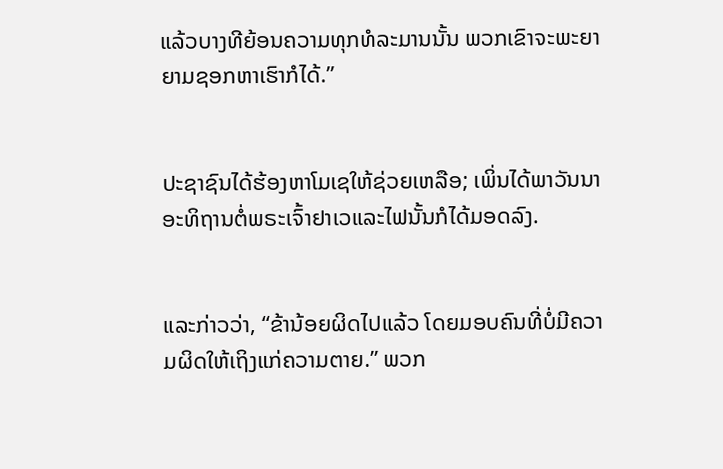ແລ້ວບາງທີຍ້ອນຄວາມທຸກທໍລະມານນັ້ນ ພວກເຂົາຈະພະຍາຍາມຊອກຫາເຮົາກໍໄດ້.”


ປະຊາຊົນໄດ້ຮ້ອງຫາໂມເຊໃຫ້ຊ່ວຍເຫລືອ; ເພິ່ນໄດ້ພາວັນນາອະທິຖານຕໍ່ພຣະເຈົ້າຢາເວແລະໄຟນັ້ນກໍໄດ້ມອດລົງ.


ແລະກ່າວວ່າ, “ຂ້ານ້ອຍຜິດໄປແລ້ວ ໂດຍມອບຄົນທີ່ບໍ່ມີຄວາມຜິດໃຫ້ເຖິງແກ່ຄວາມຕາຍ.” ພວກ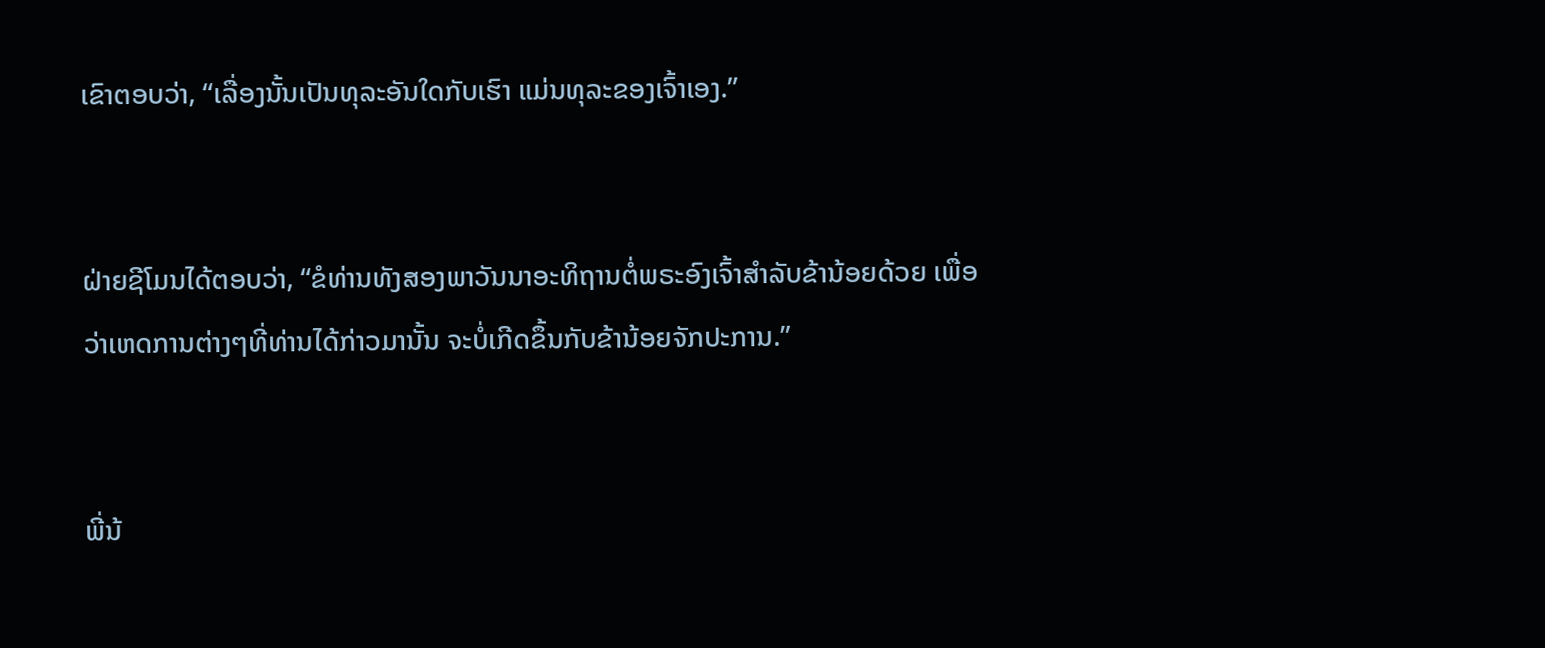ເຂົາຕອບວ່າ, “ເລື່ອງນັ້ນເປັນທຸລະອັນໃດກັບເຮົາ ແມ່ນທຸລະຂອງເຈົ້າເອງ.”


ຝ່າຍຊີໂມນໄດ້ຕອບວ່າ, “ຂໍທ່ານທັງສອງພາວັນນາອະທິຖານຕໍ່ພຣະອົງເຈົ້າສຳລັບຂ້ານ້ອຍດ້ວຍ ເພື່ອວ່າເຫດການຕ່າງໆທີ່ທ່ານໄດ້ກ່າວມານັ້ນ ຈະບໍ່ເກີດຂຶ້ນກັບຂ້ານ້ອຍຈັກປະການ.”


ພີ່ນ້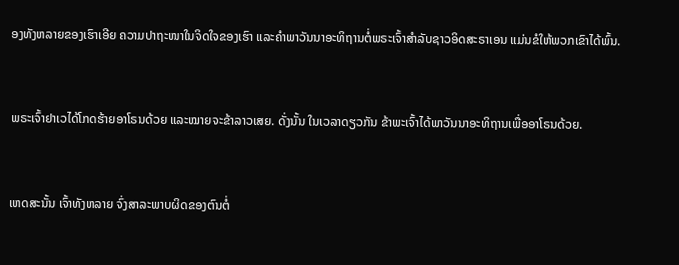ອງທັງຫລາຍຂອງເຮົາເອີຍ ຄວາມປາຖະໜາໃນຈິດໃຈຂອງເຮົາ ແລະຄຳພາວັນນາອະທິຖານຕໍ່ພຣະເຈົ້າສຳລັບຊາວອິດສະຣາເອນ ແມ່ນຂໍໃຫ້ພວກເຂົາໄດ້ພົ້ນ.


ພຣະເຈົ້າຢາເວໄດ້ໂກດຮ້າຍອາໂຣນດ້ວຍ ແລະໝາຍຈະຂ້າລາວເສຍ. ດັ່ງນັ້ນ ໃນເວລາດຽວກັນ ຂ້າພະເຈົ້າໄດ້ພາວັນນາອະທິຖານເພື່ອອາໂຣນດ້ວຍ.


ເຫດສະນັ້ນ ເຈົ້າທັງຫລາຍ ຈົ່ງສາລະພາບຜິດຂອງຕົນຕໍ່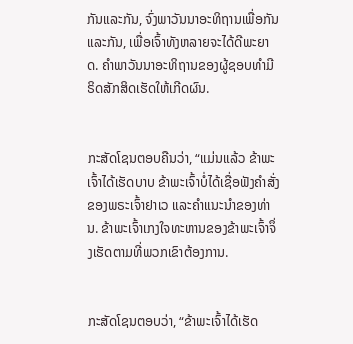ກັນແລະກັນ, ຈົ່ງພາວັນນາອະທິຖານເພື່ອກັນແລະກັນ, ເພື່ອເຈົ້າທັງຫລາຍຈະໄດ້ດີພະຍາດ. ຄຳພາວັນນາອະທິຖານຂອງຜູ້ຊອບທຳມີຣິດສັກສິດເຮັດໃຫ້ເກີດຜົນ.


ກະສັດໂຊນຕອບຄືນວ່າ, “ແມ່ນແລ້ວ ຂ້າພະເຈົ້າໄດ້ເຮັດບາບ ຂ້າພະເຈົ້າບໍ່ໄດ້ເຊື່ອຟັງຄຳສັ່ງຂອງພຣະເຈົ້າຢາເວ ແລະຄຳແນະນຳຂອງທ່ານ. ຂ້າພະເຈົ້າເກງໃຈທະຫານຂອງຂ້າພະເຈົ້າຈຶ່ງເຮັດຕາມທີ່ພວກເຂົາຕ້ອງການ.


ກະສັດໂຊນຕອບວ່າ, “ຂ້າພະເຈົ້າໄດ້ເຮັດ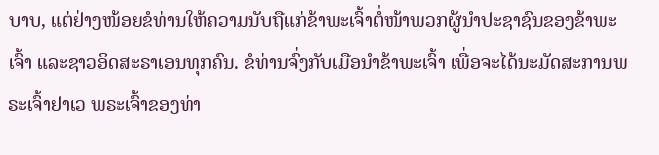ບາບ, ແຕ່ຢ່າງໜ້ອຍຂໍທ່ານໃຫ້ຄວາມນັບຖືແກ່ຂ້າພະເຈົ້າຕໍ່ໜ້າພວກຜູ້ນຳປະຊາຊົນຂອງຂ້າພະເຈົ້າ ແລະຊາວອິດສະຣາເອນທຸກຄົນ. ຂໍທ່ານຈົ່ງກັບເມືອນຳຂ້າພະເຈົ້າ ເພື່ອຈະໄດ້ນະມັດສະການພຣະເຈົ້າຢາເວ ພຣະເຈົ້າຂອງທ່າ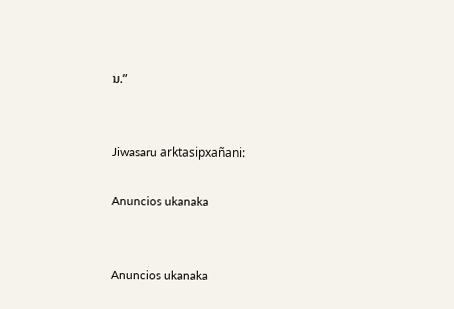ນ.”


Jiwasaru arktasipxañani:

Anuncios ukanaka


Anuncios ukanaka